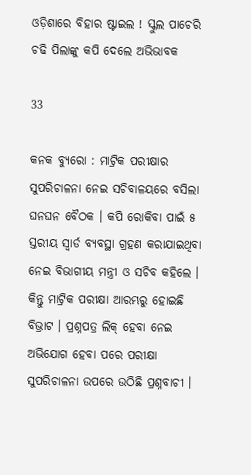ଓଡ଼ିଶାରେ ବିହାର ଷ୍ଟାଇଲ ! ସ୍କୁଲ ପାଚେରି ଚଢି ପିଲାଙ୍କୁ କପି ଦେଲେ ଅଭିଭାବକ

33

କନକ ବ୍ୟୁରୋ : ମାଟ୍ରିକ ପରୀକ୍ଷାର ସୁପରିଚାଳନା ନେଇ ସଚିବାଳୟରେ ବସିଲା ଘନଘନ ବୈଠକ । କପି ରୋକିବା ପାଇଁ ୫ ସ୍ତରୀୟ ସ୍ୱାର୍ଡ ବ୍ୟବସ୍ଥା ଗ୍ରହଣ କରାଯାଇଥିବା ନେଇ ବିଭାଗୀୟ ମନ୍ତ୍ରୀ ଓ ସଚିବ କହିଲେ । କିନ୍ତୁ ମାଟ୍ରିକ ପରୀକ୍ଷା ଆରମ୍ଭରୁ ହୋଇଛି ବିଭ୍ରାଟ । ପ୍ରଶ୍ନପତ୍ର ଲିକ୍ ହେବା ନେଇ ଅଭିଯୋଗ ହେବା ପରେ ପରୀକ୍ଷା ସୁପରିଚାଳନା ଉପରେ ଉଠିଛି ପ୍ରଶ୍ନବାଚୀ ।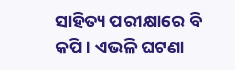ସାହିତ୍ୟ ପରୀକ୍ଷାରେ ବି କପି । ଏଭଳି ଘଟଣା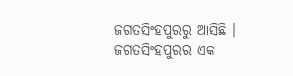ଜଗତସିଂହପୁରରୁ ଆସିଛି । ଜଗତସିଂହପୁରର ଏକ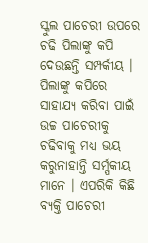ସ୍କୁଲ ପାଚେରୀ ଉପରେ ଚଢି ପିଲାଙ୍କୁ କପି ଦେଉଛନ୍ତି ସମ୍ପର୍କୀୟ । ପିଲାଙ୍କୁ କପିରେ ସାହାଯ୍ୟ କରିବା ପାଇଁ ଉଚ୍ଚ ପାଚେରୀକୁ ଚଢିବାକୁ ମଧ୍ୟ ଭୟ କରୁନାହାନ୍ତି ସର୍ମ୍ପକୀୟ ମାନେ । ଏପରିକି କିଛି ବ୍ୟକ୍ତି ପାଚେରୀ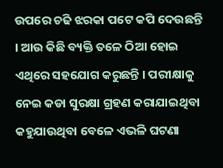ଉପରେ ଚଢି ଝରକା ପଟେ କପି ଦେଉଛନ୍ତି । ଆଉ କିଛି ବ୍ୟକ୍ତି ତଳେ ଠିଆ ହୋଇ ଏଥିରେ ସହଯୋଗ କରୁଛନ୍ତି । ପରୀକ୍ଷାକୁ ନେଇ କଡା ସୁରକ୍ଷା ଗ୍ରହଣ କରାଯାଇଥିବା କହୁଯାଉଥିବା ବେଳେ ଏଭଳି ଘଟଣା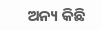ଅନ୍ୟ କିଛି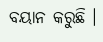ବୟାନ କରୁଛି ।